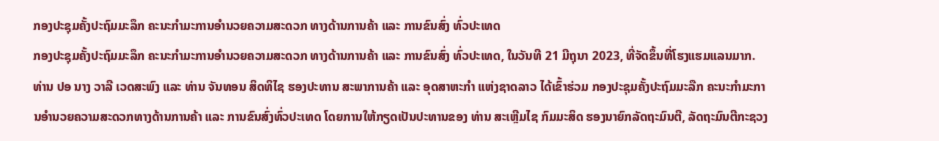ກອງປະຊຸມຄັ້ງປະຖົມມະລຶກ ຄະນະກໍາມະການອໍານວຍຄວາມສະດວກ ທາງດ້ານການຄ້າ ແລະ ການຂົນສົ່ງ ທົ່ວປະເທດ
ກອງປະຊຸມຄັ້ງປະຖົມມະລຶກ ຄະນະກໍາມະການອໍານວຍຄວາມສະດວກ ທາງດ້ານການຄ້າ ແລະ ການຂົນສົ່ງ ທົ່ວປະເທດ, ໃນວັນທີ 21 ມີຖຸນາ 2023, ທີ່ຈັດຂຶ້ນທີ່ໂຮງແຮມແລນມາກ.
ທ່ານ ປອ ນາງ ວາລີ ເວດສະພົງ ແລະ ທ່ານ ຈັນທອນ ສິດທິໄຊ ຮອງປະທານ ສະພາການຄ້າ ແລະ ອຸດສາຫະກໍາ ແຫ່ງຊາດລາວ ໄດ້ເຂົ້າຮ່ວມ ກອງປະຊຸມຄັ້ງປະຖົມມະລືກ ຄະນະກຳມະການອຳນວຍຄວາມສະດວກທາງດ້ານການຄ້າ ແລະ ການຂົນສົ່ງທົ່ວປະເທດ ໂດຍການໃຫ້ກຽດເປັນປະທານຂອງ ທ່ານ ສະເຫຼີມໄຊ ກົມມະສິດ ຮອງນາຍົກລັດຖະມົນຕີ, ລັດຖະມົນຕີກະຊວງ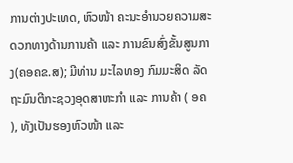ການຕ່າງປະເທດ, ຫົວໜ້າ ຄະນະອໍານວຍຄວາມສະດວກທາງດ້ານການຄ້າ ແລະ ການຂົນສົ່ງຂັ້ນສູນກາງ(ຄອຄຂ.ສ); ມີທ່ານ ມະໄລທອງ ກົມມະສິດ ລັດຖະມົນຕີກະຊວງອຸດສາຫະກໍາ ແລະ ການຄ້າ ( ອຄ ), ທັງເປັນຮອງຫົວໜ້າ ແລະ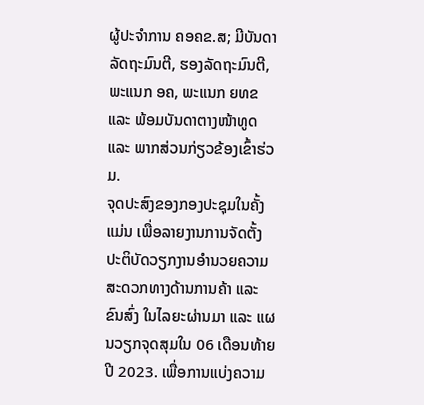ຜູ້ປະຈໍາການ ຄອຄຂ.ສ; ມີບັນດາລັດຖະມົນຕີ, ຮອງລັດຖະມົນຕີ, ພະແນກ ອຄ, ພະແນກ ຍທຂ ແລະ ພ້ອມບັນດາຕາງໜ້າທູດ ແລະ ພາກສ່ວນກ່ຽວຂ້ອງເຂົ້າຮ່ວມ.
ຈຸດປະສົງຂອງກອງປະຊຸມໃນຄັ້ງແມ່ນ ເພື່ອລາຍງານການຈັດຕັ້ງປະຕິບັດວຽກງານອຳນວຍຄວາມສະດວກທາງດ້ານການຄ້າ ແລະ ຂົນສົ່ງ ໃນໄລຍະຜ່ານມາ ແລະ ແຜນວຽກຈຸດສຸມໃນ 06 ເດືອນທ້າຍປີ 2023. ເພື່ອການແບ່ງຄວາມ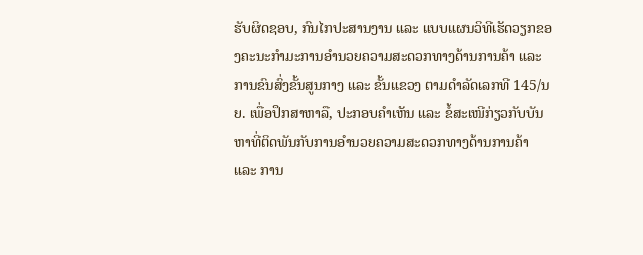ຮັບຜິດຊອບ, ກົນໄກປະສານງານ ແລະ ແບບແຜນວິທີເຮັດວຽກຂອງຄະນະກໍາມະການອໍານວຍຄວາມສະດວກທາງດ້ານການຄ້າ ແລະ ການຂົນສົ່ງຂັ້ນສູນກາງ ແລະ ຂັ້ນແຂວງ ຕາມດໍາລັດເລກທີ 145/ນຍ. ເພື່ອປຶກສາຫາລື, ປະກອບຄຳເຫັນ ແລະ ຂໍ້ສະເໜີກ່ຽວກັບບັນຫາທີ່ຕິດພັນກັບການອຳນວຍຄວາມສະດວກທາງດ້ານການຄ້າ ແລະ ການ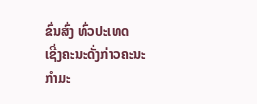ຂົ່ນສົ່ງ ທົ່ວປະເທດ
ເຊີ່ງຄະນະດັ່ງກ່າວຄະນະກຳມະ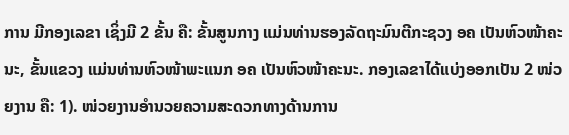ການ ມີກອງເລຂາ ເຊິ່ງມີ 2 ຂັ້ນ ຄື: ຂັ້ນສູນກາງ ແມ່ນທ່ານຮອງລັດຖະມົນຕີກະຊວງ ອຄ ເປັນຫົວໜ້າຄະນະ, ຂັ້ນແຂວງ ແມ່ນທ່ານຫົວໜ້າພະແນກ ອຄ ເປັນຫົວໜ້າຄະນະ. ກອງເລຂາໄດ້ແບ່ງອອກເປັນ 2 ໜ່ວຍງານ ຄື: 1). ໜ່ວຍງານອໍານວຍຄວາມສະດວກທາງດ້ານການ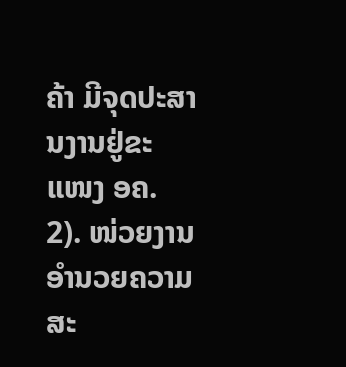ຄ້າ ມີຈຸດປະສານງານຢູ່ຂະແໜງ ອຄ. 2). ໜ່ວຍງານອໍານວຍຄວາມສະ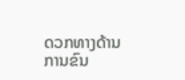ດວກທາງດ້ານການຂົນ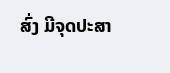ສົ່ງ ມີຈຸດປະສາ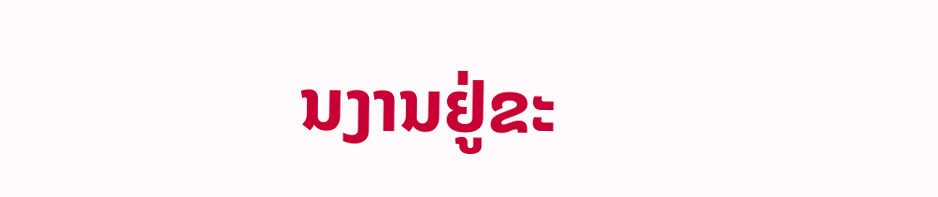ນງານຢູ່ຂະ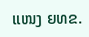ແໜງ ຍທຂ.